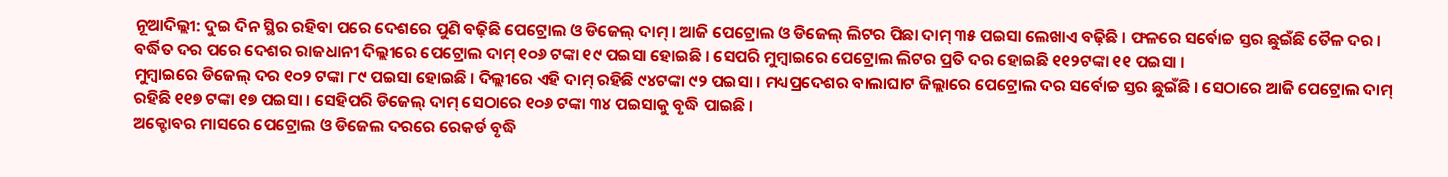ନୂଆଦିଲ୍ଲୀ: ଦୁଇ ଦିନ ସ୍ଥିର ରହିବା ପରେ ଦେଶରେ ପୁଣି ବଢ଼ିଛି ପେଟ୍ରୋଲ ଓ ଡିଜେଲ୍ ଦାମ୍ । ଆଜି ପେଟ୍ରୋଲ ଓ ଡିଜେଲ୍ ଲିଟର ପିଛା ଦାମ୍ ୩୫ ପଇସା ଲେଖାଏ ବଢ଼ିଛି । ଫଳରେ ସର୍ବୋଚ୍ଚ ସ୍ତର ଛୁଇଁଛି ତୈଳ ଦର । ବର୍ଦ୍ଧିତ ଦର ପରେ ଦେଶର ରାଜଧାନୀ ଦିଲ୍ଲୀରେ ପେଟ୍ରୋଲ ଦାମ୍ ୧୦୬ ଟଙ୍କା ୧୯ ପଇସା ହୋଇଛି । ସେପରି ମୁମ୍ବାଇରେ ପେଟ୍ରୋଲ ଲିଟର ପ୍ରତି ଦର ହୋଇଛି ୧୧୨ଟଙ୍କା ୧୧ ପଇସା ।
ମୁମ୍ବାଇରେ ଡିଜେଲ୍ ଦର ୧୦୨ ଟଙ୍କା ୮୯ ପଇସା ହୋଇଛି । ଦିଲ୍ଲୀରେ ଏହି ଦାମ୍ ରହିଛି ୯୪ଟଙ୍କା ୯୨ ପଇସା । ମଧ୍ୟପ୍ରଦେଶର ବାଲାଘାଟ ଜିଲ୍ଲାରେ ପେଟ୍ରୋଲ ଦର ସର୍ବୋଚ୍ଚ ସ୍ତର ଛୁଇଁଛି । ସେଠାରେ ଆଜି ପେଟ୍ରୋଲ ଦାମ୍ ରହିଛି ୧୧୭ ଟଙ୍କା ୧୭ ପଇସା । ସେହିପରି ଡିଜେଲ୍ ଦାମ୍ ସେଠାରେ ୧୦୬ ଟଙ୍କା ୩୪ ପଇସାକୁ ବୃଦ୍ଧି ପାଇଛି ।
ଅକ୍ଟୋବର ମାସରେ ପେଟ୍ରୋଲ ଓ ଡିଜେଲ ଦରରେ ରେକର୍ଡ ବୃଦ୍ଧି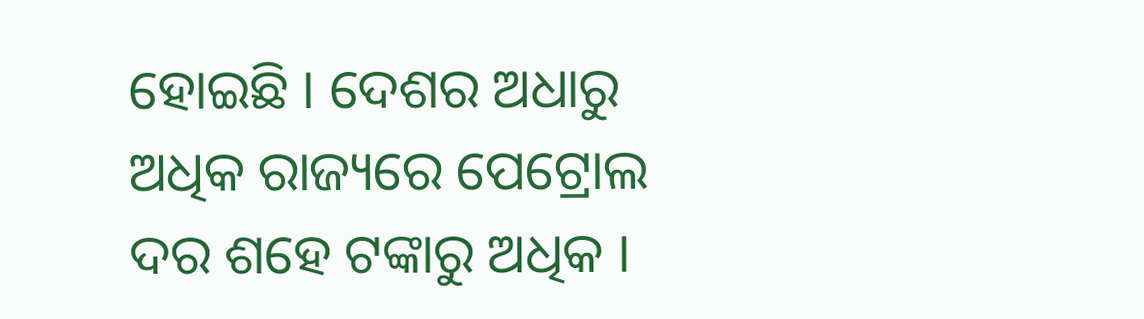ହୋଇଛି । ଦେଶର ଅଧାରୁ ଅଧିକ ରାଜ୍ୟରେ ପେଟ୍ରୋଲ ଦର ଶହେ ଟଙ୍କାରୁ ଅଧିକ ।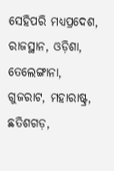ସେହିପରି ମଧ୍ୟପ୍ରଦେଶ, ରାଜସ୍ଥାନ, ଓଡ଼ିଶା, ତେଲେଙ୍ଗାନା, ଗୁଜରାଟ, ମହାରାଷ୍ଟ୍ର, ଛତିଶଗଡ଼,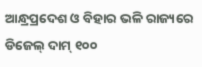ଆନ୍ଧ୍ରପ୍ରଦେଶ ଓ ବିହାର ଭଳି ରାଜ୍ୟରେ ଡିଜେଲ୍ ଦାମ୍ ୧୦୦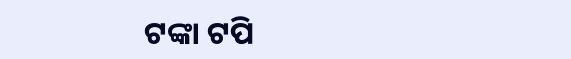ଟଙ୍କା ଟପି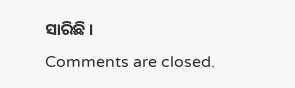ସାରିଛି ।
Comments are closed.